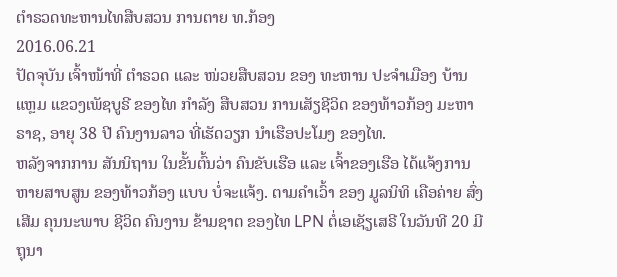ຕໍາຣວດທະຫານໄທສືບສວນ ການຕາຍ ທ.ກ້ອງ
2016.06.21
ປັດຈຸບັນ ເຈົ້າໜ້າທີ່ ຕໍາຣວດ ແລະ ໜ່ວຍສືບສວນ ຂອງ ທະຫານ ປະຈໍາເມືອງ ບ້ານແຫຼມ ແຂວງເພັຊບູຣີ ຂອງໄທ ກໍາລັງ ສືບສວນ ການເສັຽຊີວິດ ຂອງທ້າວກ້ອງ ມະຫາຣາຊ, ອາຍຸ 38 ປີ ຄົນງານລາວ ທີ່ເຮັດວຽກ ນໍາເຮືອປະໂມງ ຂອງໄທ.
ຫລັງຈາກການ ສັນນິຖານ ໃນຂັ້ນຕົ້ນວ່າ ຄົນຂັບເຮືອ ແລະ ເຈົ້າຂອງເຮືອ ໄດ້ແຈ້ງການ ຫາຍສາບສູນ ຂອງທ້າວກ້ອງ ແບບ ບໍ່ຈະແຈ້ງ. ຕາມຄໍາເວົ້າ ຂອງ ມູລນິທິ ເຄືອຄ່າຍ ສົ່ງເສີມ ຄຸນນະພາບ ຊີວິດ ຄົນງານ ຂ້າມຊາຕ ຂອງໄທ LPN ຕໍ່ເອເຊັຽເສຣີ ໃນວັນທີ 20 ມີຖຸນາ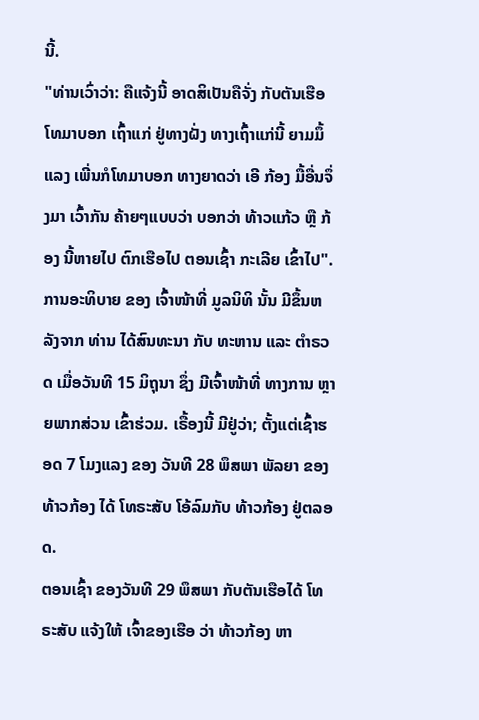ນີ້.
"ທ່ານເວົ່າວ່າ: ຄືແຈ້ງນີ້ ອາດສິເປັນຄືຈັ່ງ ກັບຕັນເຮືອ ໂທມາບອກ ເຖົ້າແກ່ ຢູ່ທາງຝັ່ງ ທາງເຖົ້າແກ່ນີ້ ຍາມມຶ້ແລງ ເພີ່ນກໍໂທມາບອກ ທາງຍາດວ່າ ເອີ ກ້ອງ ມື້ອື່ນຈຶ່ງມາ ເວົ້າກັນ ຄ້າຍໆແບບວ່າ ບອກວ່າ ທ້າວແກ້ວ ຫຼື ກ້ອງ ນີ້ຫາຍໄປ ຕົກເຮືອໄປ ຕອນເຊົ້າ ກະເລີຍ ເຂົ້າໄປ".
ການອະທິບາຍ ຂອງ ເຈົ້າໜ້າທີ່ ມູລນິທິ ນັ້ນ ມີຂຶ້ນຫລັງຈາກ ທ່ານ ໄດ້ສົນທະນາ ກັບ ທະຫານ ແລະ ຕໍາຣວດ ເມື່ອວັນທີ 15 ມິຖຸນາ ຊຶ່ງ ມີເຈົ້າໜ້າທີ່ ທາງການ ຫຼາຍພາກສ່ວນ ເຂົ້າຮ່ວມ. ເຣື້ອງນີ້ ມີຢູ່ວ່າ; ຕັ້ງແຕ່ເຊົ້າຮອດ 7 ໂມງແລງ ຂອງ ວັນທີ 28 ພຶສພາ ພັລຍາ ຂອງທ້າວກ້ອງ ໄດ້ ໂທຣະສັບ ໂອ້ລົມກັບ ທ້າວກ້ອງ ຢູ່ຕລອດ.
ຕອນເຊົ້າ ຂອງວັນທີ 29 ພຶສພາ ກັບຕັນເຮືອໄດ້ ໂທຣະສັບ ແຈ້ງໃຫ້ ເຈົ້າຂອງເຮືອ ວ່າ ທ້າວກ້ອງ ຫາ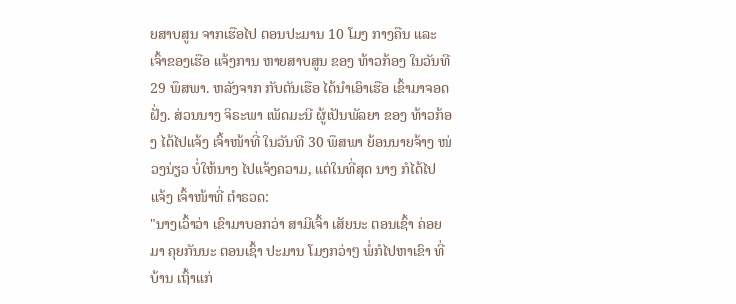ຍສາບສູນ ຈາກເຮືອໄປ ຕອນປະມານ 10 ໂມງ ກາງຄືນ ແລະ ເຈົ້າຂອງເຮືອ ແຈ້ງການ ຫາຍສາບສູນ ຂອງ ທ້າວກ້ອງ ໃນວັນທີ 29 ພຶສພາ. ຫລັງຈາກ ກັບຕັນເຮືອ ໄດ້ນໍາເອົາເຮືອ ເຂົ້າມາຈອດຝັ່ງ. ສ່ວນນາງ ຈິຣະພາ ເພັດມະນີ ຜູ້ເປັນພັລຍາ ຂອງ ທ້າວກ້ອງ ໄດ້ໄປແຈ້ງ ເຈົ້າໜ້າທີ່ ໃນວັນທີ 30 ພຶສພາ ຍ້ອນນາຍຈ້າງ ໜ່ວງນ່ຽວ ບໍ່ໃຫ້ນາງ ໄປແຈ້ງຄວາມ, ແຕ່ໃນທີ່ສຸດ ນາງ ກໍໄດ້ໄປ ແຈ້ງ ເຈົ້າໜ້າທີ່ ຕໍາຣວດ:
"ນາງເວົ້າວ່າ ເຂົາມາບອກວ່າ ສາມີເຈົ້າ ເສັຍນະ ຕອນເຊົ້າ ຄ່ອຍມາ ຄຸຍກັນນະ ຕອນເຊົ້າ ປະມານ ໂມງກວ່າໆ ພໍ່ກໍໄປຫາເຂົາ ທີ່ບ້ານ ເຖົ້າແກ່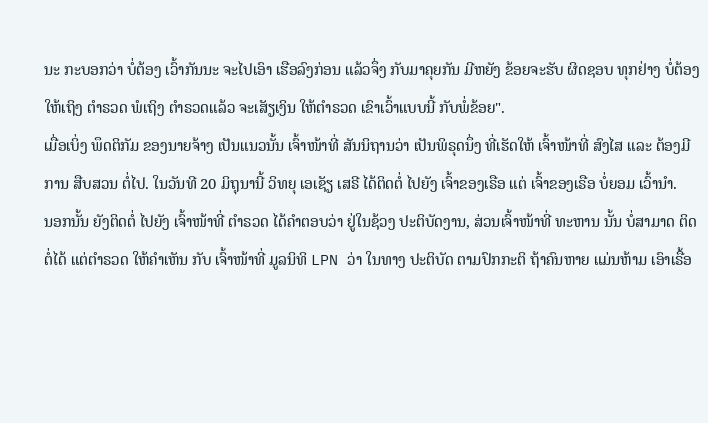ນະ ກະບອກວ່າ ບໍ່ຕ້ອງ ເວົ້າກັນນະ ຈະໄປເອົາ ເຮືອລົງກ່ອນ ແລ້ວຈຶ່ງ ກັບມາຄຸຍກັນ ມີຫຍັງ ຂ້ອຍຈະຮັບ ຜິດຊອບ ທຸກຢ່າງ ບໍ່ຕ້ອງໃຫ້ເຖິງ ຕໍາຣວດ ພໍເຖິງ ຕໍາຣວດແລ້ວ ຈະເສັຽເງິນ ໃຫ້ຕໍາຣວດ ເຂົາເວົ້າແບບນີ້ ກັບພໍ່ຂ້ອຍ".
ເມື່ອເບິ່ງ ພຶດຕິກັມ ຂອງນາຍຈ້າງ ເປັນແນວນັ້ນ ເຈົ້າໜ້າທີ່ ສັນນິຖານວ່າ ເປັນພິຣຸດນຶ່ງ ທີ່ເຮັດໃຫ້ ເຈົ້າໜ້າທີ່ ສົງໄສ ແລະ ຕ້ອງມີການ ສືບສວນ ຕໍ່ໄປ. ໃນວັນທີ 20 ມິຖຸນານີ້ ວິທຍຸ ເອເຊັຽ ເສຣີ ໄດ້ຕິດຕໍ່ ໄປຍັງ ເຈົ້າຂອງເຣືອ ແຕ່ ເຈົ້າຂອງເຣືອ ບໍ່ຍອມ ເວົ້ານໍາ.
ນອກນັ້ນ ຍັງຕິດຕໍ່ ໄປຍັງ ເຈົ້າໜ້າທີ່ ຕໍາຣວດ ໄດ້ຄໍາຕອບວ່າ ຢູ່ໃນຊ້ວງ ປະຕິບັດງານ, ສ່ວນເຈົ້າໜ້າທີ່ ທະຫານ ນັ້ນ ບໍ່ສາມາດ ຕິດຕໍ່ໄດ້ ແຕ່ຕໍາຣວດ ໃຫ້ຄໍາເຫັນ ກັບ ເຈົ້າໜ້າທີ່ ມູລນິທິ LPN ວ່າ ໃນທາງ ປະຕິບັດ ຕາມປົກກະຕິ ຖ້າຄົນຫາຍ ແມ່ນຫ້າມ ເອົາເຣື້ອ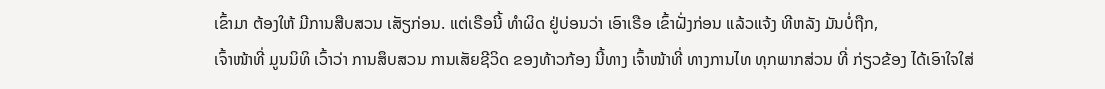ເຂົ້າມາ ຕ້ອງໃຫ້ ມີການສືບສວນ ເສັຽກ່ອນ. ແຕ່ເຣືອນີ້ ທໍາຜິດ ຢູ່ບ່ອນວ່າ ເອົາເຣືອ ເຂົ້າຝັ່ງກ່ອນ ແລ້ວແຈ້ງ ທີຫລັງ ມັນບໍ່ຖືກ,
ເຈົ້າໜ້າທີ່ ມູນນິທິ ເວົ້າວ່າ ການສຶບສວນ ການເສັຍຊີວິດ ຂອງທ້າວກ້ອງ ນີ້ທາງ ເຈົ້າໜ້າທີ່ ທາງການໄທ ທຸກພາກສ່ວນ ທີ່ ກ່ຽວຂ້ອງ ໄດ້ເອົາໃຈໃສ່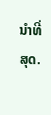ນໍາທີ່ສຸດ.